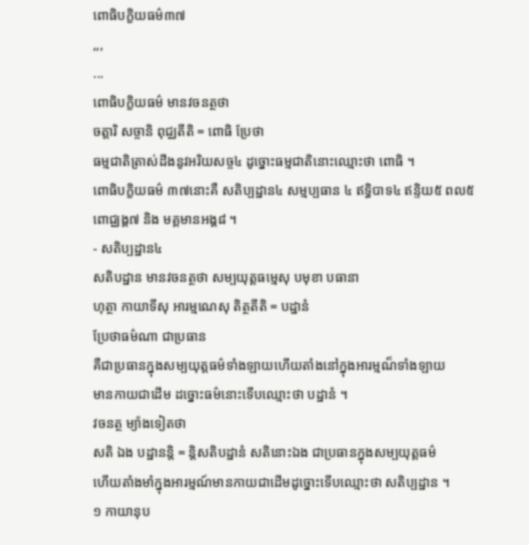ពោធិបក្ខិយធម៌៣៧
,,,
...
ពោធិបក្ខិយធម៌ មានវចនត្ថថា
ចត្តារិ សច្ចានិ ពុជ្ឈតីតិ = ពោធិ ប្រែថា
ធម្មជាតិត្រាស់ដឹងនូវអរិយសច្ច៤ ដូច្នោះធម្មជាតិនោះឈ្មោះថា ពោធិ ។
ពោធិបក្ខិយធម៌ ៣៧នោះគឺ សតិប្បដ្ឋាន៤ សម្មប្បធាន ៤ ឥទ្ធិបាទ៤ ឥន្ទិយ៥ ពល៥
ពោជ្ឈង្គ៧ និង មគ្គមានអង្គ៨ ។
- សតិប្បដ្ឋាន៤
សតិបដ្ឋាន មានវចនត្ថថា សម្បយុត្តធម្មេសុ បមុខា បធានា
ហុត្ថា កាយាទីសុ អារម្មណេសុ តិត្ថតីតិ = បដ្ឋានំ
ប្រែថាធម៌ណា ជាប្រធាន
គឺជាប្រធានក្នុងសម្បយុត្តធម៌ទាំងឡាយហើយតាំងនៅក្នុងអារម្មណ៏ទាំងឡាយ
មានកាយជាដើម ដច្នោះធម៌នោះទើបឈ្មោះថា បដ្ឋានំ ។
វចនត្ថ ម្យ៉ាងទៀតថា
សតិ ឯង បដ្ឋានន្តិ = ន្តិសតិបដ្ឋានំ សតិនោះឯង ជាប្រធានក្នុងសម្បយុត្តធម៌
ហើយតាំងមាំក្នុងអារម្មណ៍មានកាយជាដើមដូច្នោះទើបឈ្មោះថា សតិប្បដ្ឋាន ។
១ កាយានុប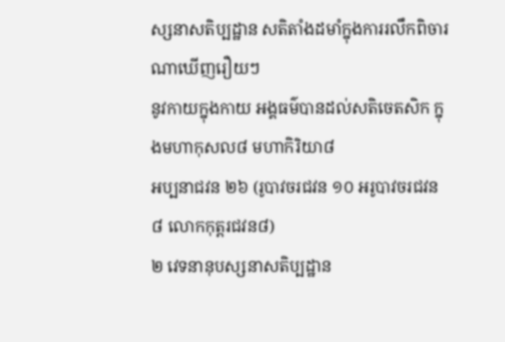ស្សនាសតិប្បដ្ឋាន សតិតាំងដមាំក្នុងការរលឹកពិចារណាឃើញរឿយៗ
នូវកាយក្នុងកាយ អង្គធម៌បានដល់សតិចេតសិក ក្នុងមហាកុសល៨ មហាកិរិយា៨
អប្បនាជវន ២៦ (រូបាវចរជវន ១០ អរូបាវចរជវន ៨ លោកកុត្តរជវន៨)
២ វេទនានុបស្សនាសតិប្បដ្ឋាន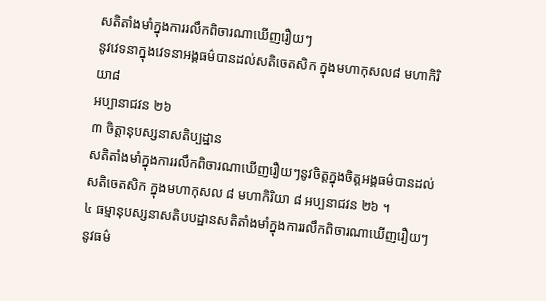សតិតាំងមាំក្នុងការរលឹកពិចារណាឃើញរឿយៗ
នូវវេទនាក្នុងវេទនាអង្គធម៌បានដល់សតិចេតសិក ក្នុងមហាកុសល៨ មហាកិរិយា៨
អប្បានាជវន ២៦
៣ ចិត្តានុបស្សនាសតិប្បដ្ឋាន
សតិតាំងមាំក្នុងការរលឹកពិចារណាឃើញរឿយៗនូវចិត្តក្នុងចិត្តអង្គធម៌បានដល់
សតិចេតសិក ក្នុងមហាកុសល ៨ មហាកិរិយា ៨ អប្បនាជវន ២៦ ។
៤ ធម្មានុបស្សនាសតិបបដ្ឋានសតិតាំងមាំក្នុងការរលឹកពិចារណាឃើញរឿយៗ
នូវធម៌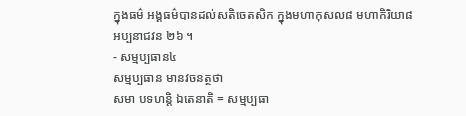ក្នុងធម៌ អង្គធម៌បានដល់សតិចេតសិក ក្នុងមហាកុសល៨ មហាកិរិយា៨
អប្បនាជវន ២៦ ។
- សម្មប្បធាន៤
សម្មប្បធាន មានវចនត្ថថា
សមា បទហន្តិ ឯតេនាតិ = សម្មប្បធា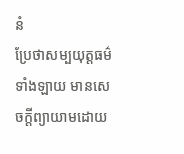នំ
ប្រែថាសម្បយុត្តធម៌ទាំងឡាយ មានសេចក្តីព្យាយាមដោយ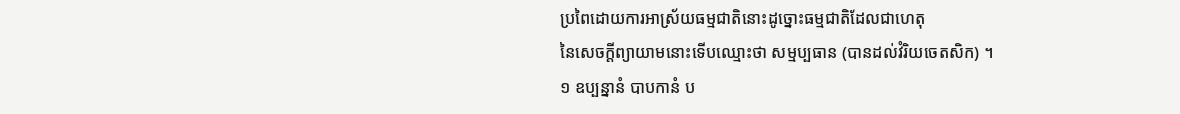ប្រពៃដោយការអាស្រ័យធម្មជាតិនោះដូច្នោះធម្មជាតិដែលជាហេតុ
នៃសេចក្តីព្យាយាមនោះទើបឈ្មោះថា សម្មប្បធាន (បានដល់វំរិយចេតសិក) ។
១ ឧប្បន្នានំ បាបកានំ ប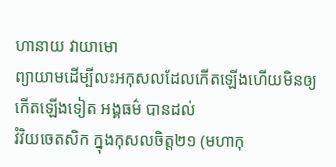ហានាយ វាយាមោ
ព្យាយាមដើម្បីលះអកុសលដែលកើតឡើងហើយមិនឲ្យកើតឡើងទៀត អង្គធម៌ បានដល់
វំវិយចេតសិក ក្នុងកុសលចិត្ត២១ (មហាកុ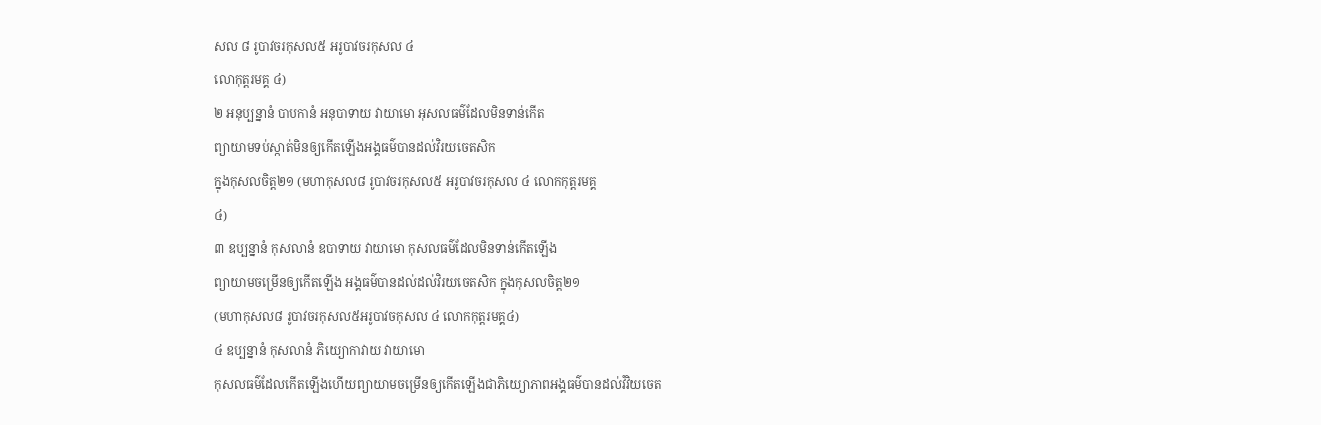សល ៨ រូបាវចរកុសល៥ អរូបាវចរកុសល ៤
លោកុត្តរមគ្គ ៤)
២ អនុប្បន្នានំ បាបកានំ អនុបាទាយ វាយាមោ អុសលធម៌ដែលមិនទាន់កើត
ព្យាយាមទប់ស្កាត់មិនឲ្យកើតឡើងអង្គធម៌បានដល់វិរយចេតសិក
ក្នុងកុសលចិត្ត២១ (មហាកុសល៨ រូបាវចរកុសល៥ អរូបាវចរកុសល ៤ លោកកុត្តរមគ្គ
៤)
៣ ឧប្បន្នានំ កុសលានំ ឧបាទាយ វាយាមោ កុសលធម៌ដែលមិនទាន់កើតឡើង
ព្យាយាមចម្រើនឲ្យកើតឡើង អង្គធម៌បានដល់ដល់វិរយចេតសិក ក្នុងកុសលចិត្ត២១
(មហាកុសល៨ រូបាវចរកុសល៥អរូបាវចកុសល ៤ លោកកុត្តរមគ្គ៤)
៤ ឧប្បន្នានំ កុសលានំ ភិយ្យោកាវាយ វាយាមោ
កុសលធម៌ដែលកើតឡើងហើយព្យាយាមចម្រើនឲ្យកើតឡើងជាភិយ្យោភាពអង្គធម៌បានដល់វំវិយចេត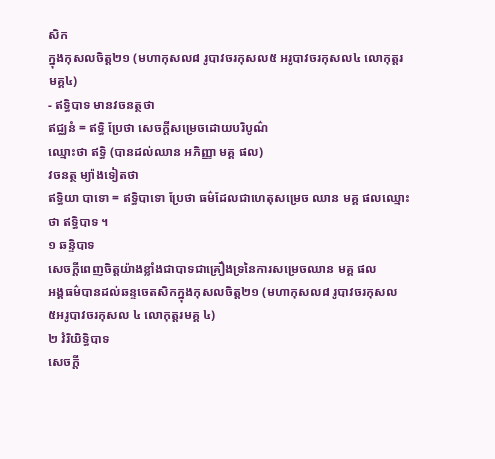សិក
ក្នុងកុសលចិត្ត២១ (មហាកុសល៨ រូបាវចរកុសល៥ អរូបាវចរកុសល៤ លោកុត្តរមគ្គ៤)
- ឥទ្ធិបាទ មានវចនត្ថថា
ឥជ្ឈនំ = ឥទ្ធិ ប្រែថា សេចក្តីសម្រេចដោយបរិបូណ៌
ឈ្មោះថា ឥទ្ធិ (បានដល់ឈាន អភិញ្ញា មគ្គ ផល)
វចនត្ថ ម្យ៉ាងទៀតថា
ឥទ្ធិយា បាទោ = ឥទ្ធិបាទោ ប្រែថា ធម៌ដែលជាហេតុសម្រេច ឈាន មគ្គ ផលឈ្មោះថា ឥទ្ធិបាទ ។
១ ឆន្ទិបាទ
សេចក្តីពេញចិត្តយ៉ាងខ្លាំងជាបាទជាគ្រឿងទ្រនៃការសម្រេចឈាន មគ្គ ផល
អង្គធម៌បានដល់ឆន្ទចេតសិកក្នុងកុសលចិត្ត២១ (មហាកុសល៨ រូបាវចរកុសល
៥អរូបាវចរកុសល ៤ លោកុត្តរមគ្គ ៤)
២ វំរិយិទ្ធិបាទ
សេចក្តី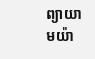ព្យាយាមយ៉ា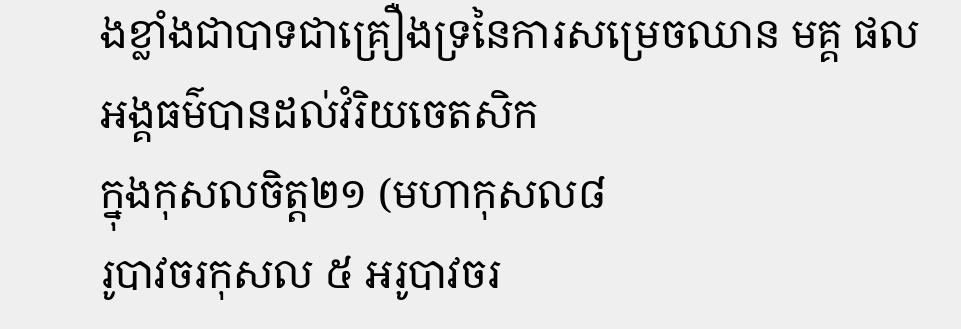ងខ្លាំងជាបាទជាគ្រឿងទ្រនៃការសម្រេចឈាន មគ្គ ផល
អង្គធម៌បានដល់វំរិយចេតសិក
ក្នុងកុសលចិត្ត២១ (មហាកុសល៨
រូបាវចរកុសល ៥ អរូបាវចរ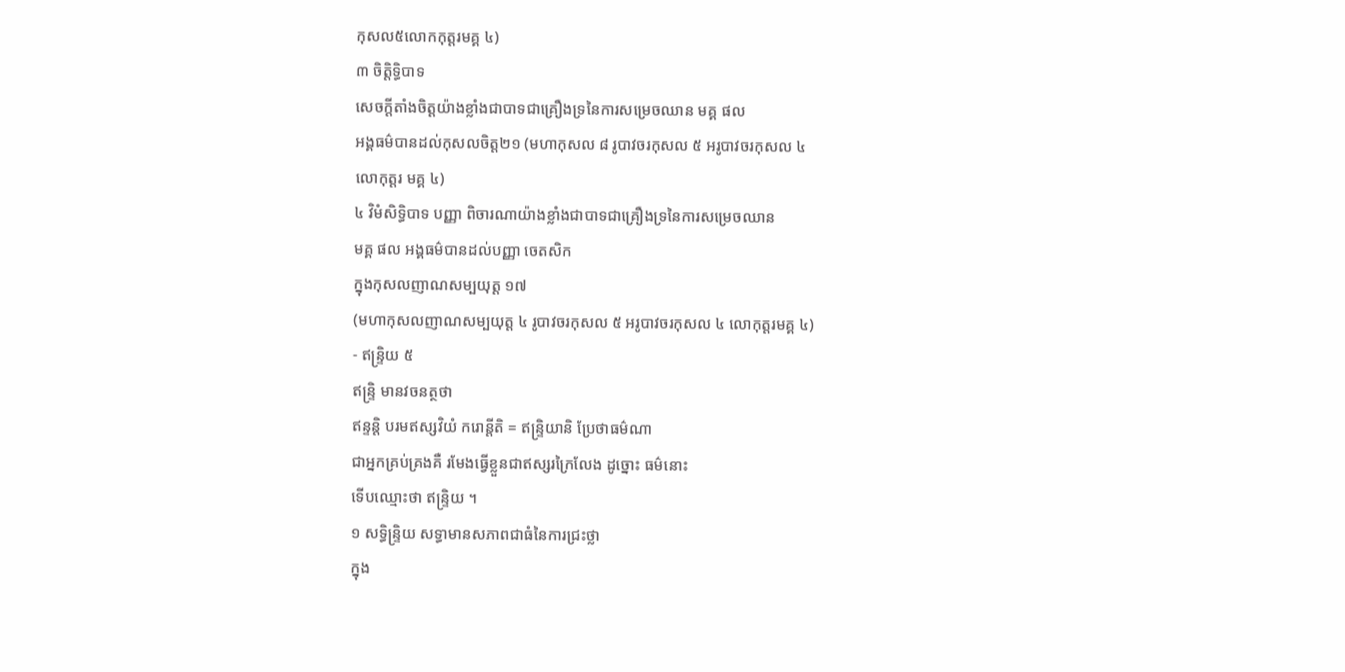កុសល៥លោកកុត្តរមគ្គ ៤)
៣ ចិត្តិទ្ធិបាទ
សេចក្តីតាំងចិត្តយ៉ាងខ្លាំងជាបាទជាគ្រឿងទ្រនៃការសម្រេចឈាន មគ្គ ផល
អង្គធម៌បានដល់កុសលចិត្ត២១ (មហាកុសល ៨ រូបាវចរកុសល ៥ អរូបាវចរកុសល ៤
លោកុត្តរ មគ្គ ៤)
៤ វិមំសិទ្ធិបាទ បញ្ញា ពិចារណាយ៉ាងខ្លាំងជាបាទជាគ្រឿងទ្រនៃការសម្រេចឈាន
មគ្គ ផល អង្គធម៌បានដល់បញ្ញា ចេតសិក
ក្នុងកុសលញាណសម្បយុត្ត ១៧
(មហាកុសលញាណសម្បយុត្ត ៤ រូបាវចរកុសល ៥ អរូបាវចរកុសល ៤ លោកុត្តរមគ្គ ៤)
- ឥន្ទ្រិយ ៥
ឥន្ទ្រិ មានវចនត្ថថា
ឥន្ទន្តិ បរមឥស្សវិយំ ករោន្តីតិ = ឥន្ទ្រិយានិ ប្រែថាធម៌ណា
ជាអ្នកគ្រប់គ្រងគឺ រមែងធ្វើខ្លួនជាឥស្សរក្រៃលែង ដូច្នោះ ធម៌នោះ
ទើបឈ្មោះថា ឥន្ទ្រិយ ។
១ សទ្ធិន្ទ្រិយ សទ្ធាមានសភាពជាធំនៃការជ្រះថ្លា
ក្នុង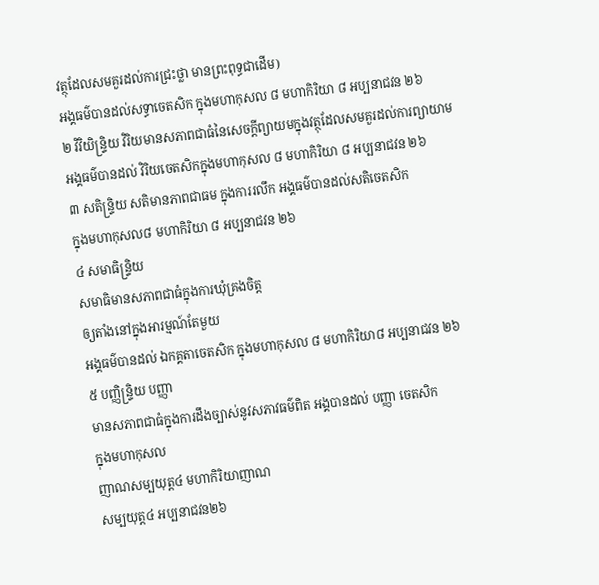វត្ថុដែលសមគួរដល់ការជ្រះថ្លា មានព្រះពុទ្ធជាដើម)
អង្គធម៌បានដល់សទ្ធាចេតសិក ក្នុងមហាកុសល ៨ មហាកិរិយា ៨ អប្បនាជវន ២៦
២ វិវិយិន្ទ្រិយ វិរិយមានសភាពជាធំនៃសេចក្តីព្យាយមក្នុងវត្ថុដែលសមគួរដល់ការព្យាយាម
អង្គធម៌បានដល់ វិរិយចេតសិកក្នុងមហាកុសល ៨ មហាកិរិយា ៨ អប្បនាជវន ២៦
៣ សតិន្ទ្រិយ សតិមានភាពជាធម ក្នុងការរលឹក អង្គធម៌បានដល់សតិចេតសិក
ក្នុងមហាកុសល៨ មហាកិរិយា ៨ អប្បនាជវន ២៦
៤ សមាធិន្ទ្រិយ
សមាធិមានសភាពជាធំក្នុងការឃុំគ្រងចិត្ត
ឲ្យតាំងនៅក្នុងអារម្មណ៍តែមួយ
អង្គធម៌បានដល់ ឯកគ្គតាចេតសិក ក្នុងមហាកុសល ៨ មហាកិរិយា៨ អប្បនាជវន ២៦
៥ បញ្ញិន្ទ្រិយ បញ្ញា
មានសភាពជាធំក្នុងការដឹងច្បាស់នូវសភាវធម៌ពិត អង្គបានដល់ បញ្ញា ចេតសិក
ក្នុងមហាកុសល
ញាណសម្បយុត្ត៤ មហាកិរិយាញាណ
សម្បយុត្ត៤ អប្បនាជវន២៦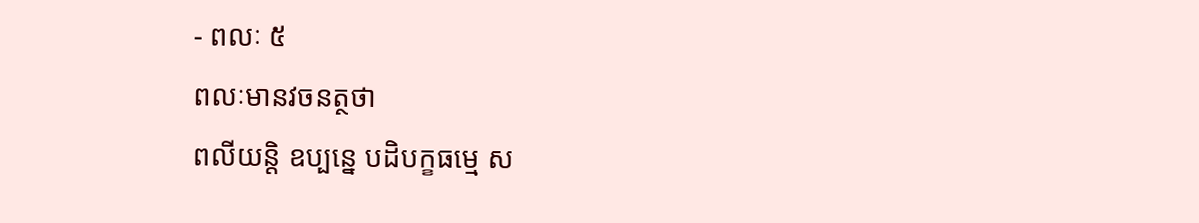- ពលៈ ៥
ពលៈមានវចនត្ថថា
ពលីយន្តិ ឧប្បន្នេ បដិបក្ខធម្មេ ស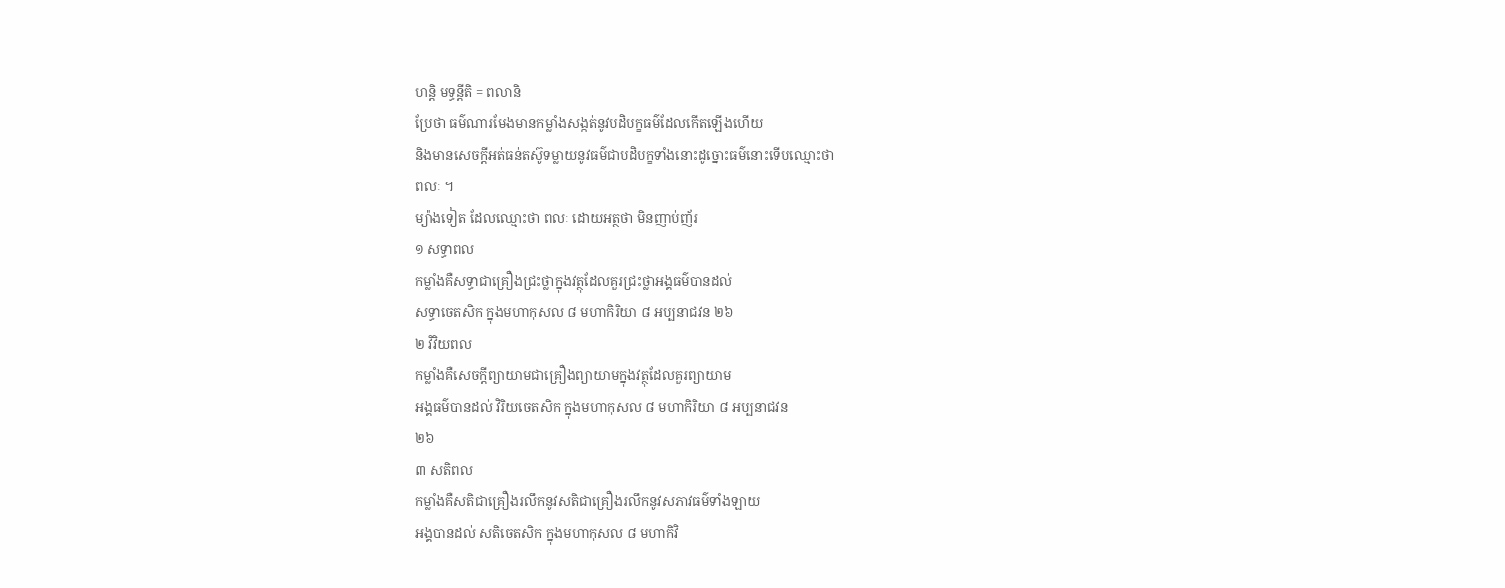ហន្តិ មទ្ធន្តីតិ = ពលានិ
ប្រែថា ធម៌ណារមែងមានកម្លាំងសង្កត់នូវបដិបក្ខធម៌ដែលកើតឡើងហើយ
និងមានសេចក្តីអត់ធន់តស៊ូទម្លាយនូវធម៌ជាបដិបក្ខទាំងនោះដូច្នោះធម៌នោះទើបឈ្មោះថា
ពលៈ ។
ម្យ៉ាងទៀត ដែលឈ្មោះថា ពលៈ ដោយអត្ថថា មិនញាប់ញ័រ
១ សទ្ធាពល
កម្លាំងគឺសទ្ធាជាគ្រឿងជ្រះថ្លាក្នុងវត្ថុដែលគួរជ្រះថ្លាអង្គធម៌បានដល់
សទ្ធាចេតសិក ក្នុងមហាកុសល ៨ មហាកិរិយា ៨ អប្បនាជវន ២៦
២ វិវិយពល
កម្លាំងគឺសេចក្តីព្យាយាមជាគ្រឿងព្យាយាមក្នុងវត្ថុដែលគួរព្យាយាម
អង្គធម៌បានដល់ វិរិយចេតសិក ក្នុងមហាកុសល ៨ មហាកិរិយា ៨ អប្បនាជវន
២៦
៣ សតិពល
កម្លាំងគឺសតិជាគ្រឿងរលឹកនូវសតិជាគ្រឿងរលឹកនូវសភាវធម៌ទាំងឡាយ
អង្គបានដល់ សតិចេតសិក ក្នុងមហាកុសល ៨ មហាកិវិ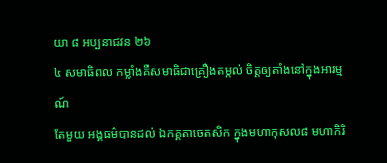យា ៨ អប្បនាជវន ២៦
៤ សមាធិពល កម្លាំងគឺសមាធិជាគ្រឿងតម្កល់ ចិត្តឲ្យតាំងនៅក្នុងអារម្មណ៍
តែមួយ អង្គធម៌បានដល់ ឯកគ្គតាចេតសិក ក្នុងមហាកុសល៨ មហាកិរិ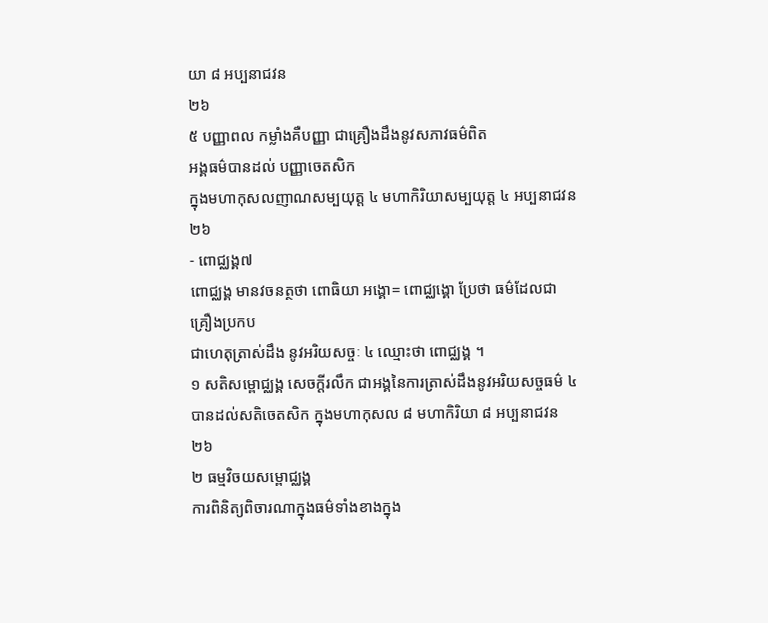យា ៨ អប្បនាជវន
២៦
៥ បញ្ញាពល កម្លាំងគឺបញ្ញា ជាគ្រឿងដឹងនូវសភាវធម៌ពិត
អង្គធម៌បានដល់ បញ្ញាចេតសិក
ក្នុងមហាកុសលញាណសម្បយុត្ត ៤ មហាកិរិយាសម្បយុត្ត ៤ អប្បនាជវន ២៦
- ពោជ្ឈង្គ៧
ពោជ្ឈង្គ មានវចនត្ថថា ពោធិយា អង្គោ= ពោជ្ឈង្គោ ប្រែថា ធម៌ដែលជាគ្រឿងប្រកប
ជាហេតុត្រាស់ដឹង នូវអរិយសច្ចៈ ៤ ឈ្មោះថា ពោជ្ឈង្គ ។
១ សតិសម្ពោជ្ឈង្គ សេចក្តីរលឹក ជាអង្គនៃការត្រាស់ដឹងនូវអរិយសច្ចធម៌ ៤
បានដល់សតិចេតសិក ក្នុងមហាកុសល ៨ មហាកិរិយា ៨ អប្បនាជវន ២៦
២ ធម្មវិចយសម្ពោជ្ឈង្គ
ការពិនិត្យពិចារណាក្នុងធម៌ទាំងខាងក្នុង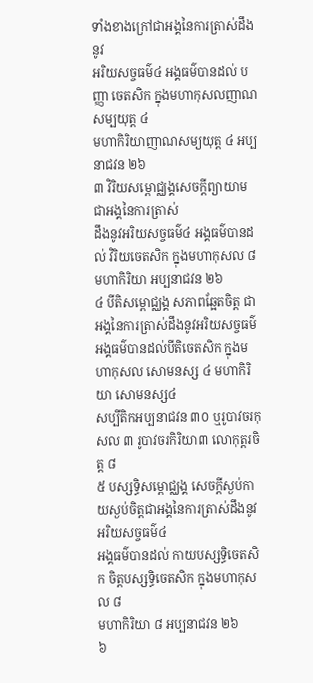ទាំងខាងក្រៅជាអង្គនៃការត្រាស់ដឹងនូវ
អរិយសច្ចធម៌៤ អង្គធម៌បានដល់ បញ្ញា ចេតសិក ក្នុងមហាកុសលញាណ សម្បយុត្ត ៤
មហាកិរិយាញាណសម្យយុត្ត ៤ អប្បនាជវន ២៦
៣ វិរិយសម្ពោជ្ឈង្គសេចក្តីព្យាយាម ជាអង្គនៃការត្រាស់
ដឹងនូវអរិយសច្ចធម៌៤ អង្គធម៌បានដល់ វិរិយចេតសិក ក្នុងមហាកុសល ៨
មហាកិរិយា អប្បនាជវន ២៦
៤ បីតិសម្ពោជ្ឈង្គ សភាពឆ្អែតចិត្ត ជាអង្គនៃការត្រាស់ដឹងនូវអរិយសច្ចធម៌
អង្គធម៌បានដល់បីតិចេតសិក ក្នុងមហាកុសល សោមនស្ស ៤ មហាកិរិយា សោមនស្ស៤
សប្បីតិកអប្បនាជវន ៣០ ឬរូបាវចរកុសល ៣ រូបាវចរកិរិយា៣ លោកុត្តរចិត្ត ៨
៥ បស្សទ្ធិសម្ពោជ្ឈង្គ សេចក្តីស្ងប់កាយស្ងប់ចិត្តជាអង្គនៃការត្រាស់ដឹងនូវអរិយសច្ចធម៌៤
អង្គធម៌បានដល់ កាយបស្សទ្ធិចេតសិក ចិត្តបស្សទ្ធិចេតសិក ក្នុងមហាកុសល ៨
មហាកិរិយា ៨ អប្បនាជវន ២៦
៦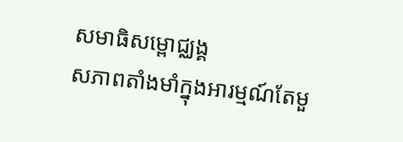សមាធិសម្ពោជ្ឈង្គ
សភាពតាំងមាំក្នុងអារម្មណ៍តែមួ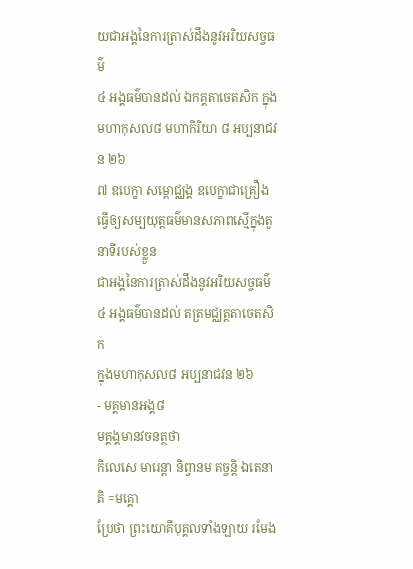យជាអង្គនៃការត្រាស់ដឹងនូវអរិយសច្ចធម៌
៤ អង្គធម៌បានដល់ ឯកគ្គតាចេតសិក ក្នុងមហាកុសល៨ មហាកិរិយា ៨ អប្បនាជវន ២៦
៧ ឧបេក្ខា សម្ពោជ្ឈង្គ ឧបេក្ខាជាគ្រឿង
ធ្វើឲ្យសម្បយុត្តធម៌មានសភាពស្មើក្នុងតួនាទីរបស់ខ្លួន
ជាអង្គនៃការត្រាស់ដឹងនូវអរិយសច្ចធម៌ ៤ អង្គធម៌បានដល់ តត្រមជ្ឈត្តតាចេតសិក
ក្នុងមហាកុសល៨ អប្បនាជវន ២៦
- មគ្គមានអង្គ៨
មគ្គង្គមានវចនត្ថថា
កិលេសេ មារេន្តា និព្វានម គច្ចន្តិ ឯតេនាតិ =មគ្គោ
ប្រែថា ព្រះយោគីបុគ្គលទាំងឡាយ រមែង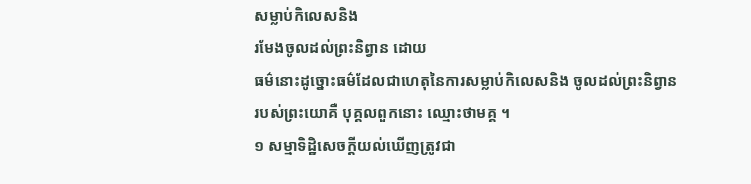សម្លាប់កិលេសនិង
រមែងចូលដល់ព្រះនិព្វាន ដោយ
ធម៌នោះដូច្នោះធម៌ដែលជាហេតុនៃការសម្លាប់កិលេសនិង ចូលដល់ព្រះនិព្វាន
របស់ព្រះយោគឺ បុគ្គលពួកនោះ ឈ្មោះថាមគ្គ ។
១ សម្មាទិដ្ឋិសេចក្តីយល់ឃើញត្រូវជា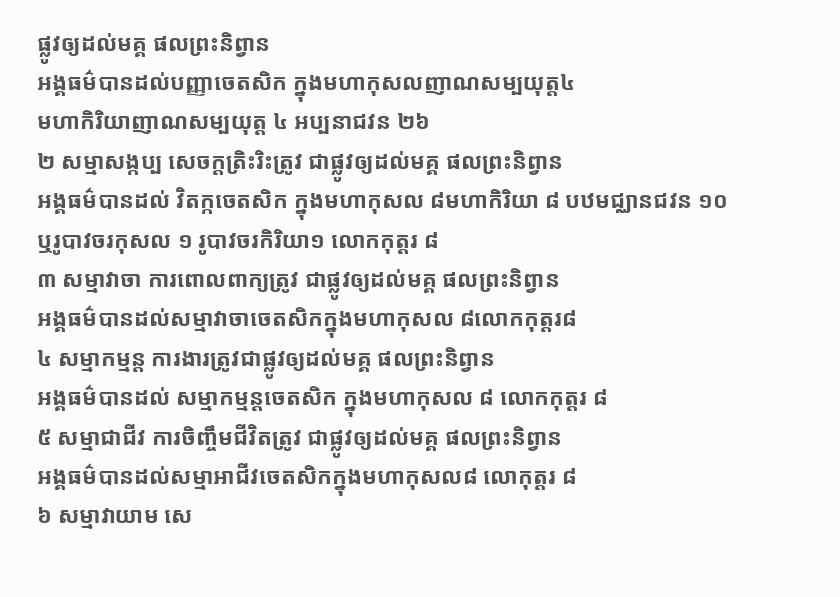ផ្លូវឲ្យដល់មគ្គ ផលព្រះនិព្វាន
អង្គធម៌បានដល់បញ្ញាចេតសិក ក្នុងមហាកុសលញាណសម្បយុត្ត៤
មហាកិរិយាញាណសម្បយុត្ត ៤ អប្បនាជវន ២៦
២ សម្មាសង្កប្ប សេចក្តត្រិះរិះត្រូវ ជាផ្លូវឲ្យដល់មគ្គ ផលព្រះនិព្វាន
អង្គធម៌បានដល់ វិតក្កចេតសិក ក្នុងមហាកុសល ៨មហាកិរិយា ៨ បឋមជ្ឈានជវន ១០
ឬរូបាវចរកុសល ១ រូបាវចរកិរិយា១ លោកកុត្តរ ៨
៣ សម្មាវាចា ការពោលពាក្យត្រូវ ជាផ្លូវឲ្យដល់មគ្គ ផលព្រះនិព្វាន
អង្គធម៌បានដល់សម្មាវាចាចេតសិកក្នុងមហាកុសល ៨លោកកុត្តរ៨
៤ សម្មាកម្មន្ត ការងារត្រូវជាផ្លូវឲ្យដល់មគ្គ ផលព្រះនិព្វាន
អង្គធម៌បានដល់ សម្មាកម្មន្តចេតសិក ក្នុងមហាកុសល ៨ លោកកុត្តរ ៨
៥ សម្មាជាជីវ ការចិញ្ចឹមជីវិតត្រូវ ជាផ្លូវឲ្យដល់មគ្គ ផលព្រះនិព្វាន
អង្គធម៌បានដល់សម្មាអាជីវចេតសិកក្នុងមហាកុសល៨ លោកុត្តរ ៨
៦ សម្មាវាយាម សេ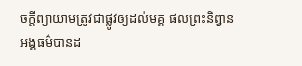ចក្តីព្យាយាមត្រូវជាផ្លូវឲ្យដល់មគ្គ ផលព្រះនិព្វាន
អង្គធម៌បានដ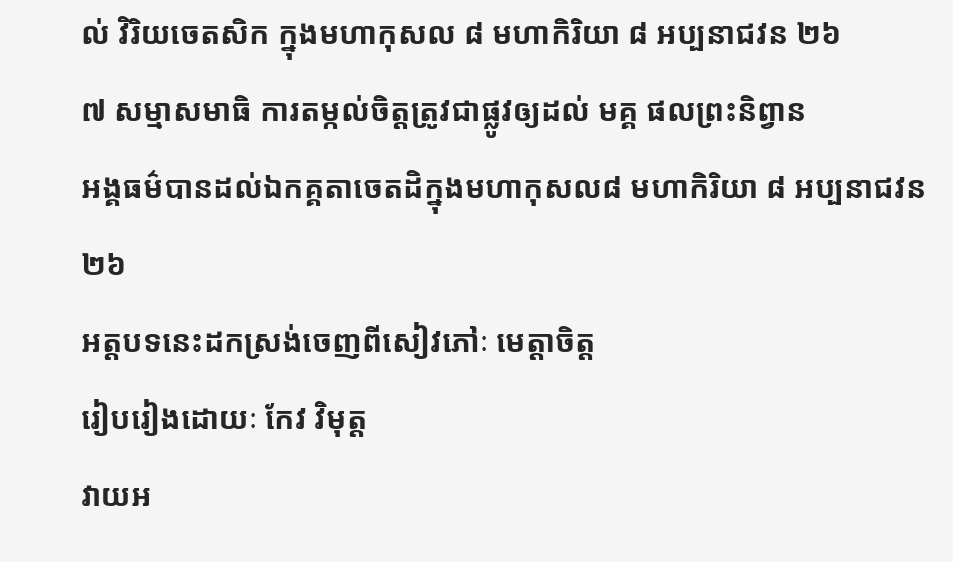ល់ វិរិយចេតសិក ក្នុងមហាកុសល ៨ មហាកិរិយា ៨ អប្បនាជវន ២៦
៧ សម្មាសមាធិ ការតម្កល់ចិត្តត្រូវជាផ្លូវឲ្យដល់ មគ្គ ផលព្រះនិព្វាន
អង្គធម៌បានដល់ឯកគ្គតាចេតដិក្នុងមហាកុសល៨ មហាកិរិយា ៨ អប្បនាជវន ២៦
អត្តបទនេះដកស្រង់ចេញពីសៀវភៅៈ មេត្តាចិត្ត
រៀបរៀងដោយៈ កែវ វិមុត្ត
វាយអ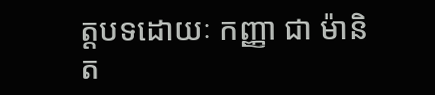ត្តបទដោយៈ កញ្ញា ជា ម៉ានិត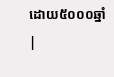ដោយ៥០០០ឆ្នាំ
|